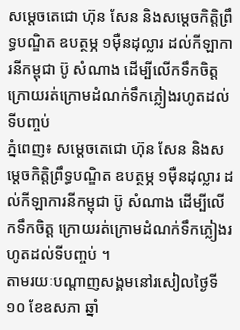សម្តេចតេជោ ហ៊ុន សែន និងសម្តេចកិត្តិព្រឹទ្ធបណ្ឌិត ឧបត្ថម្ភ ១មុឺនដុល្លារ ដល់កីឡាការនីកម្ពុជា ប៊ូ សំណាង ដើម្បីលើកទឹកចិត្ត ក្រោយរត់ក្រោមដំណក់ទឹកភ្លៀងរហូតដល់ទីបញ្ចប់
ភ្នំពេញ៖ សម្តេចតេជោ ហ៊ុន សែន និងសម្តេចកិត្តិព្រឹទ្ធបណ្ឌិត ឧបត្ថម្ភ ១មុឺនដុល្លារ ដល់កីឡាការនីកម្ពុជា ប៊ូ សំណាង ដើម្បីលើកទឹកចិត្ត ក្រោយរត់ក្រោមដំណក់ទឹកភ្លៀងរហូតដល់ទីបញ្ចប់ ។
តាមរយៈបណ្ដាញសង្គមនៅរសៀលថ្ងៃទី១០ ខែឧសភា ឆ្នាំ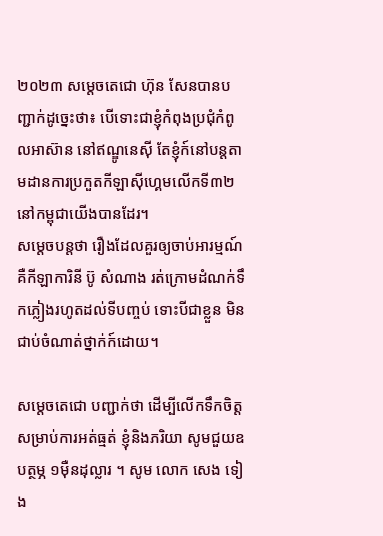២០២៣ សម្តេចតេជោ ហ៊ុន សែនបានបញ្ជាក់ដូច្នេះថា៖ បើទោះជាខ្ញុំកំពុងប្រជុំកំពូលអាស៊ាន នៅឥណ្ឌូនេសុី តែខ្ញុំក៍នៅបន្តតាមដានការប្រកួតកីឡាសុីហ្គេមលើកទី៣២ នៅកម្ពុជាយើងបានដែរ។
សម្ដេចបន្តថា រឿងដែលគួរឲ្យចាប់អារម្មណ៍គឺកីឡាការិនី ប៊ូ សំណាង រត់ក្រោមដំណក់ទឹកភ្លៀងរហូតដល់ទីបញ្ចប់ ទោះបីជាខ្លួន មិនជាប់ចំណាត់ថ្នាក់ក៍ដោយ។

សម្ដេចតេជោ បញ្ជាក់ថា ដើម្បីលើកទឹកចិត្តសម្រាប់ការអត់ធ្មត់ ខ្ញុំនិងភរិយា សូមជួយឧបត្ថម្ភ ១មុឺនដុល្លារ ។ សូម លោក សេង ទៀង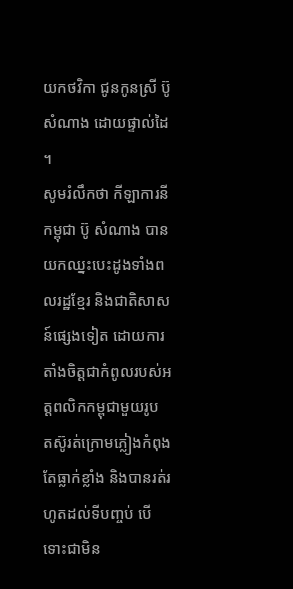យកថវិកា ជូនកូនស្រី ប៊ូ សំណាង ដោយផ្ទាល់ដៃ ។
សូមរំលឹកថា កីឡាការនីកម្ពុជា ប៊ូ សំណាង បានយកឈ្នះបេះដូងទាំងពលរដ្ឋខ្មែរ និងជាតិសាសន៍ផ្សេងទៀត ដោយការតាំងចិត្តជាកំពូលរបស់អត្តពលិកកម្ពុជាមួយរូប តស៊ូរត់ក្រោមភ្លៀងកំពុងតែធ្លាក់ខ្លាំង និងបានរត់រហូតដល់ទីបញ្ចប់ បើទោះជាមិន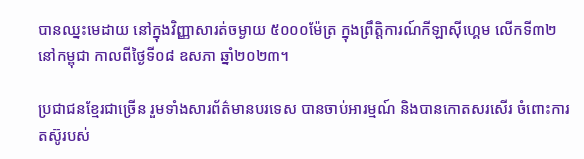បានឈ្នះមេដាយ នៅក្នុងវិញ្ញាសារត់ចម្ងាយ ៥០០០ម៉ែត្រ ក្នុងព្រឹត្តិការណ៍កីឡាស៊ីហ្គេម លើកទី៣២ នៅកម្ពុជា កាលពីថ្ងៃទី០៨ ឧសភា ឆ្នាំ២០២៣។

ប្រជាជនខ្មែរជាច្រើន រួមទាំងសារព័ត៌មានបរទេស បានចាប់អារម្មណ៍ និងបានកោតសរសើរ ចំពោះការតស៊ូរបស់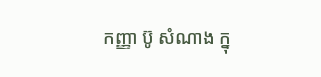កញ្ញា ប៊ូ សំណាង ក្នុ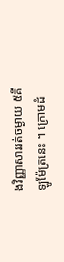ងវិញ្ញាសាររត់ចម្ងាយ ៥គីឡូម៉ែត្រនេះ ។ ក្រោមដំ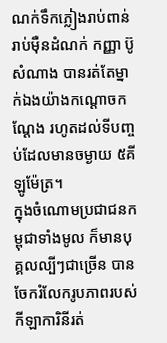ណក់ទឹកភ្លៀងរាប់ពាន់ រាប់ម៉ឺនដំណក់ កញ្ញា ប៊ូ សំណាង បានរត់តែម្នាក់ឯងយ៉ាងកណ្តោចកណ្តែង រហូតដល់ទីបញ្ចប់ដែលមានចម្ងាយ ៥គីឡូម៉ែត្រ។
ក្នុងចំណោមប្រជាជនកម្ពុជាទាំងមូល ក៏មានបុគ្គលល្បីៗជាច្រើន បានចែករំលែករូបភាពរបស់កីឡាការិនីរត់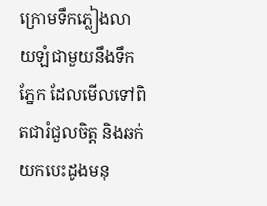ក្រោមទឹកភ្លៀងលាយឡំជាមួយនឹងទឹកភ្នែក ដែលមើលទៅពិតជារំជួលចិត្ត និងឆក់យកបេះដូងមនុ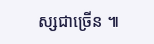ស្សជាច្រើន ៕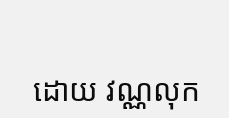ដោយ វណ្ណលុក